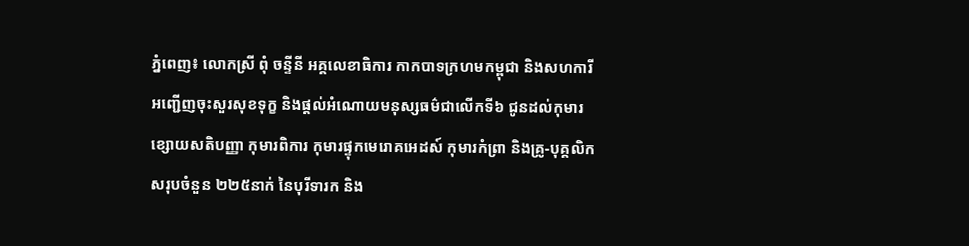ភ្នំពេញ៖ លោកស្រី ពុំ ចន្ទីនី អគ្គលេខាធិការ កាកបាទក្រហមកម្ពុជា និងសហការី អញ្ជេីញចុះសួរសុខទុក្ខ និងផ្តល់អំណោយមនុស្សធម៌ជាលេីកទី៦ ជូនដល់កុមារខ្សោយសតិបញ្ញា កុមារពិការ កុមារផ្ទុកមេរោគអេដស៍ កុមារកំព្រា និងគ្រូ-បុគ្គលិក សរុបចំនួន ២២៥នាក់ នៃបុរីទារក និង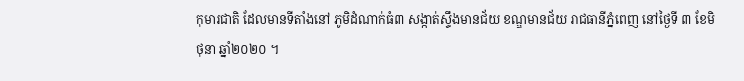កុមារជាតិ ដែលមានទីតាំងនៅ ភូមិដំណាក់ធំ៣ សង្កាត់ស្ទឹងមានជ័យ ខណ្ឌមានជ័យ រាជធានីភ្នំពេញ នៅថ្ងៃទី ៣ ខែមិថុនា ឆ្នាំ២០២០ ។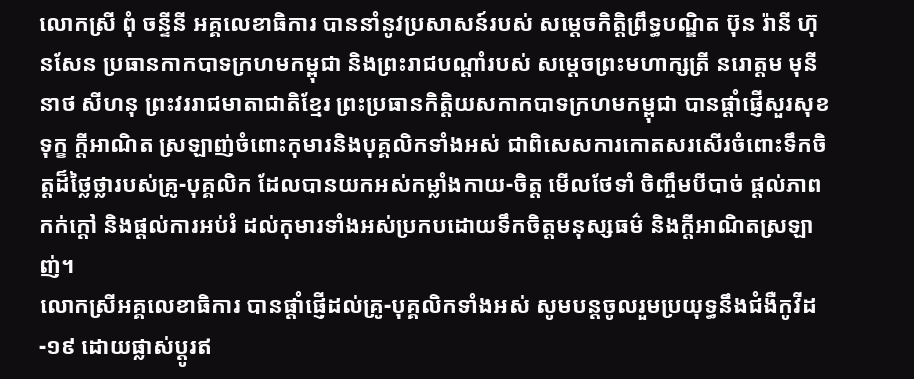លោកស្រី ពុំ ចន្ទីនី អគ្គលេខាធិការ បាននាំនូវប្រសាសន៍របស់ សម្តេចកិត្តិព្រឹទ្ធបណ្ឌិត ប៊ុន រ៉ានី ហ៊ុនសែន ប្រធានកាកបាទក្រហមកម្ពុជា និងព្រះរាជបណ្តាំរបស់ សម្តេចព្រះមហាក្សត្រី នរោត្តម មុនីនាថ សីហនុ ព្រះវររាជមាតាជាតិខ្មែរ ព្រះប្រធានកិត្តិយសកាកបាទក្រហមកម្ពុជា បានផ្តាំផ្ញើសួរសុខទុក្ខ ក្តីអាណិត ស្រឡាញ់ចំពោះកុមារនិងបុគ្គលិកទាំងអស់ ជាពិសេសការកោតសរសើរចំពោះទឹកចិត្តដ៏ថ្លៃថ្លារបស់គ្រូ-បុគ្គលិក ដែលបានយកអស់កម្លាំងកាយ-ចិត្ត មេីលថែទាំ ចិញ្ចឹមបីបាច់ ផ្តល់ភាពកក់ក្តៅ និងផ្តល់ការអប់រំ ដល់កុមារទាំងអស់ប្រកបដោយទឹកចិត្តមនុស្សធម៌ និងក្តីអាណិតស្រឡាញ់។
លោកស្រីអគ្គលេខាធិការ បានផ្តាំផ្ញេីដល់គ្រូ-បុគ្គលិកទាំងអស់ សូមបន្តចូលរួមប្រយុទ្ធនឹងជំងឺកូវីដ-១៩ ដោយផ្លាស់ប្តូរឥ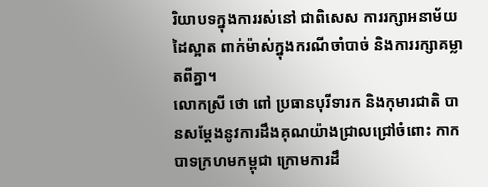រិយាបទក្នុងការរស់នៅ ជាពិសេស ការរក្សាអនាម័យដៃស្អាត ពាក់ម៉ាស់ក្នុងករណីចាំបាច់ និងការរក្សាគម្លាតពីគ្នា។
លោកស្រី ថោ ពៅ ប្រធានបុរីទារក និងកុមារជាតិ បានសម្តែងនូវការដឹងគុណយ៉ាងជ្រាលជ្រៅចំពោះ កាកបាទក្រហមកម្ពុជា ក្រោមការដឹ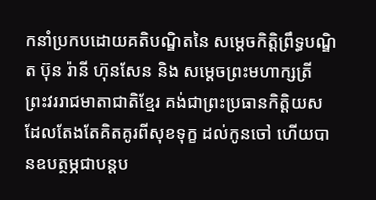កនាំប្រកបដោយគតិបណ្ឌិតនៃ សម្តេចកិត្តិព្រឹទ្ធបណ្ឌិត ប៊ុន រ៉ានី ហ៊ុនសែន និង សម្តេចព្រះមហាក្សត្រី ព្រះវររាជមាតាជាតិខ្មែរ គង់ជាព្រះប្រធានកិត្តិយស ដែលតែងតែគិតគូរពីសុខទុក្ខ ដល់កូនចៅ ហើយបានឧបត្ថម្ភជាបន្តប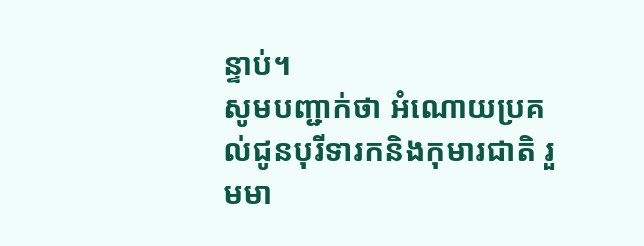ន្ទាប់។
សូមបញ្ជាក់ថា អំណោយប្រគល់ជូនបុរីទារកនិងកុមារជាតិ រួមមា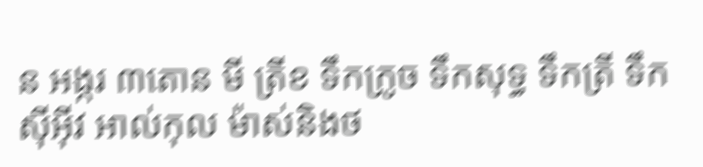ន អង្ករ ៣តោន មី ត្រីខ ទឹកក្រូច ទឹកសុទ្ធ ទឹកត្រី ទឹកស៊ីអ៊ីវ អាល់កុល ម៉ាស់និងថ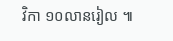វិកា ១០លានរៀល ៕